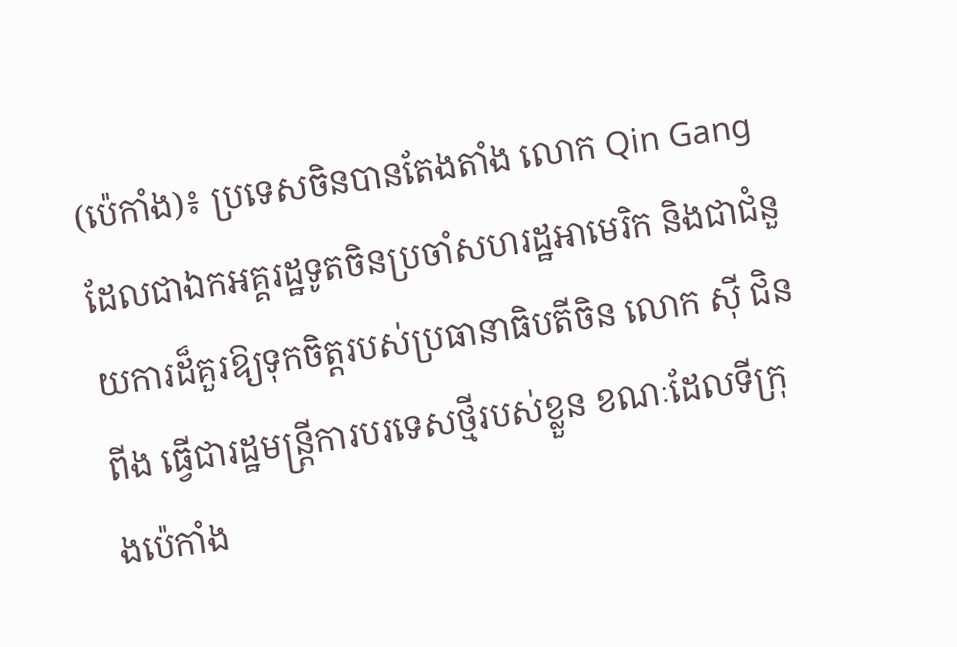(ប៉េកាំង)៖ ប្រទេសចិនបានតែងតាំង លោក Qin Gang ដែលជាឯកអគ្គរដ្ឋទូតចិនប្រចាំសហរដ្ឋអាមេរិក និងជាជំនួយការដ៏គួរឱ្យទុកចិត្តរបស់ប្រធានាធិបតីចិន លោក ស៊ី ជិនពីង ធ្វើជារដ្ឋមន្ត្រីការបរទេសថ្មីរបស់ខ្លួន ខណៈដែលទីក្រុងប៉េកាំង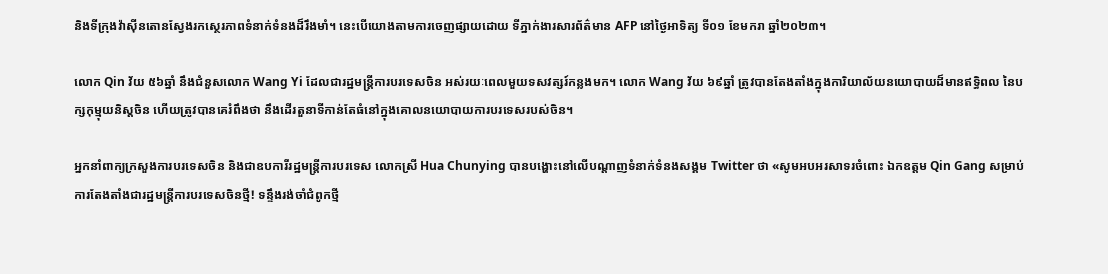និងទីក្រុងវ៉ាស៊ីនតោនស្វែងរកស្ថេរភាពទំនាក់ទំនងដ៏រឹងមាំ។ នេះបើយោងតាមការចេញផ្សាយដោយ ទីភ្នាក់ងារសារព័ត៌មាន AFP នៅថ្ងៃអាទិត្យ ទី០១ ខែមករា ឆ្នាំ២០២៣។

លោក Qin វ័យ ៥៦ឆ្នាំ នឹងជំនួសលោក Wang Yi ដែលជារដ្ឋមន្ត្រីការបរទេសចិន អស់រយៈពេលមួយទសវត្សរ៍កន្លងមក។ លោក Wang វ័យ ៦៩ឆ្នាំ ត្រូវបានតែងតាំងក្នុងការិយាល័យនយោបាយដ៏មានឥទ្ធិពល នៃបក្សកុម្មុយនិស្តចិន ហើយត្រូវបានគេរំពឹងថា នឹងដើរតួនាទីកាន់តែធំនៅក្នុងគោលនយោបាយការបរទេសរបស់ចិន។

អ្នកនាំពាក្យក្រសួងការបរទេសចិន និងជាឧបការីរដ្ឋមន្ត្រីការបរទេស លោកស្រី Hua Chunying បានបង្ហោះនៅលើបណ្តាញទំនាក់ទំនងសង្គម Twitter ថា «សូមអបអរសាទរចំពោះ ឯកឧត្តម Qin Gang សម្រាប់ការតែងតាំងជារដ្ឋមន្ត្រីការបរទេសចិនថ្មី! ទន្ទឹងរង់ចាំជំពូកថ្មី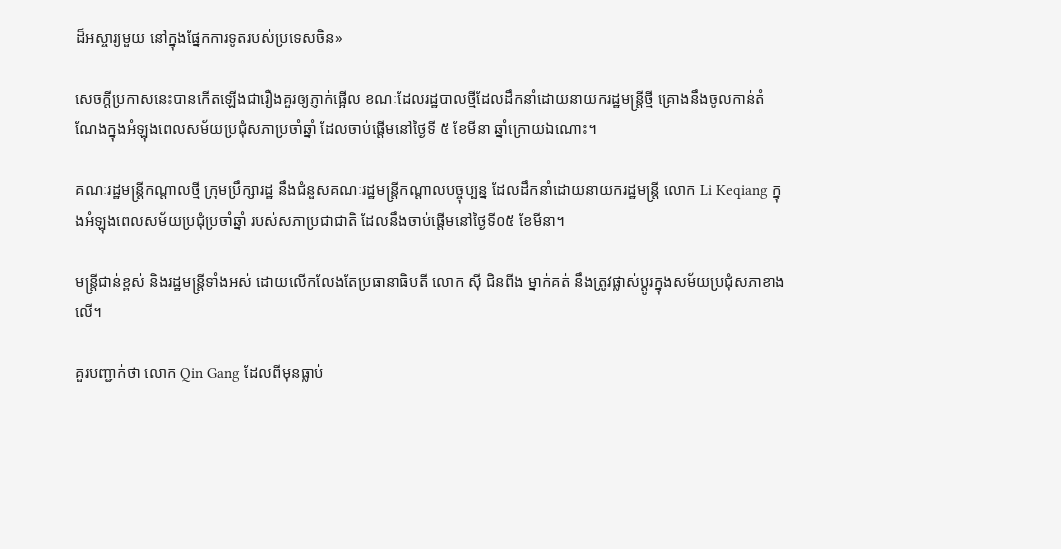ដ៏អស្ចារ្យមួយ នៅក្នុងផ្នែកការទូតរបស់ប្រទេសចិន»

សេចក្តីប្រកាសនេះបានកើតឡើងជារឿងគួរឲ្យភ្ញាក់ផ្អើល ខណៈដែលរដ្ឋបាលថ្មីដែលដឹកនាំដោយនាយករដ្ឋមន្ត្រីថ្មី គ្រោងនឹងចូលកាន់តំណែងក្នុងអំឡុងពេលសម័យប្រជុំសភាប្រចាំឆ្នាំ ដែលចាប់ផ្តើមនៅថ្ងៃទី ៥ ខែមីនា ឆ្នាំក្រោយឯណោះ។

គណៈរដ្ឋមន្ត្រីកណ្តាលថ្មី ក្រុមប្រឹក្សារដ្ឋ នឹងជំនួសគណៈរដ្ឋមន្ត្រីកណ្តាលបច្ចុប្បន្ន ដែលដឹកនាំដោយនាយករដ្ឋមន្ត្រី លោក Li Keqiang ក្នុងអំឡុងពេលសម័យប្រជុំប្រចាំឆ្នាំ របស់សភាប្រជាជាតិ ដែលនឹងចាប់ផ្តើមនៅថ្ងៃទី០៥ ខែមីនា។

មន្ត្រីជាន់ខ្ពស់ និងរដ្ឋមន្ត្រីទាំងអស់ ដោយលើកលែងតែប្រធានាធិបតី លោក ស៊ី ជិនពីង ម្នាក់គត់ នឹងត្រូវផ្លាស់ប្តូរក្នុងសម័យប្រជុំសភាខាងលើ។

គួរបញ្ជាក់ថា លោក Qin Gang ដែលពីមុនធ្លាប់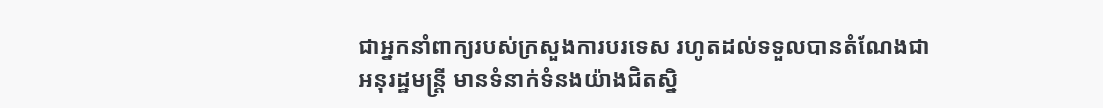ជាអ្នកនាំពាក្យរបស់ក្រសួងការបរទេស រហូតដល់ទទួលបានតំណែងជាអនុរដ្ឋមន្ត្រី មានទំនាក់ទំនងយ៉ាងជិតស្និ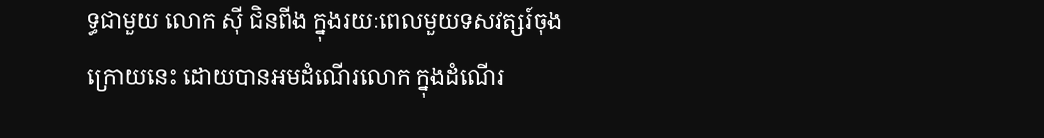ទ្ធជាមួយ លោក ស៊ី ជិនពីង ក្នុងរយៈពេលមួយទសវត្សរ៍ចុងក្រោយនេះ ដោយបានអមដំណើរលោក ក្នុងដំណើរ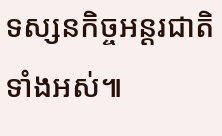ទស្សនកិច្ចអន្តរជាតិទាំងអស់៕